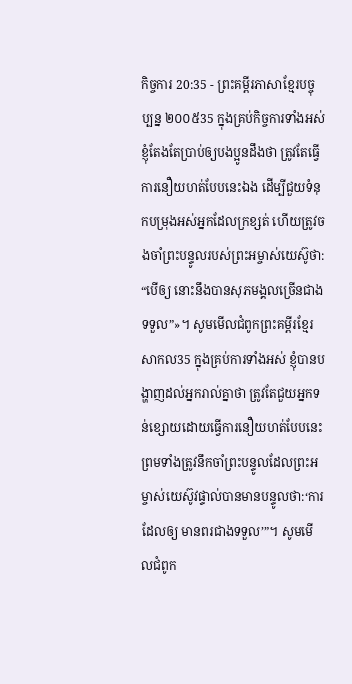កិច្ចការ 20:35 - ព្រះគម្ពីរភាសាខ្មែរបច្ចុប្បន្ន ២០០៥35 ក្នុងគ្រប់កិច្ចការទាំងអស់ ខ្ញុំតែងតែប្រាប់ឲ្យបងប្អូនដឹងថា ត្រូវតែធ្វើការនឿយហត់បែបនេះឯង ដើម្បីជួយទំនុកបម្រុងអស់អ្នកដែលក្រខ្សត់ ហើយត្រូវចងចាំព្រះបន្ទូលរបស់ព្រះអម្ចាស់យេស៊ូថា: “បើឲ្យ នោះនឹងបានសុភមង្គលច្រើនជាងទទួល”»។ សូមមើលជំពូកព្រះគម្ពីរខ្មែរសាកល35 ក្នុងគ្រប់ការទាំងអស់ ខ្ញុំបានបង្ហាញដល់អ្នករាល់គ្នាថា ត្រូវតែជួយអ្នកទន់ខ្សោយដោយធ្វើការនឿយហត់បែបនេះ ព្រមទាំងត្រូវនឹកចាំព្រះបន្ទូលដែលព្រះអម្ចាស់យេស៊ូវផ្ទាល់បានមានបន្ទូលថា:‘ការដែលឲ្យ មានពរជាងទទួល’”។ សូមមើលជំពូក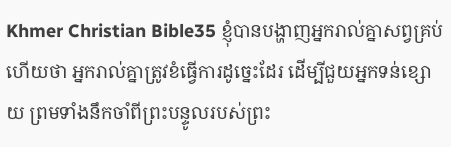Khmer Christian Bible35 ខ្ញុំបានបង្ហាញអ្នករាល់គ្នាសព្វគ្រប់ហើយថា អ្នករាល់គ្នាត្រូវខំធ្វើការដូច្នេះដែរ ដើម្បីជួយអ្នកទន់ខ្សោយ ព្រមទាំងនឹកចាំពីព្រះបន្ទូលរបស់ព្រះ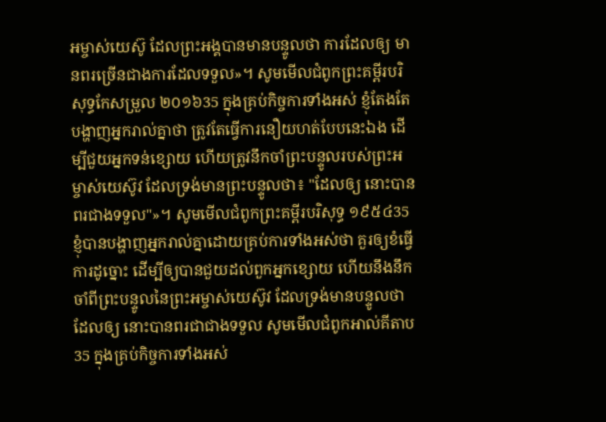អម្ចាស់យេស៊ូ ដែលព្រះអង្គបានមានបន្ទូលថា ការដែលឲ្យ មានពរច្រើនជាងការដែលទទួល»។ សូមមើលជំពូកព្រះគម្ពីរបរិសុទ្ធកែសម្រួល ២០១៦35 ក្នុងគ្រប់កិច្ចការទាំងអស់ ខ្ញុំតែងតែបង្ហាញអ្នករាល់គ្នាថា ត្រូវតែធ្វើការនឿយហត់បែបនេះឯង ដើម្បីជួយអ្នកទន់ខ្សោយ ហើយត្រូវនឹកចាំព្រះបន្ទូលរបស់ព្រះអម្ចាស់យេស៊ូវ ដែលទ្រង់មានព្រះបន្ទូលថា៖ "ដែលឲ្យ នោះបានពរជាងទទួល"»។ សូមមើលជំពូកព្រះគម្ពីរបរិសុទ្ធ ១៩៥៤35 ខ្ញុំបានបង្ហាញអ្នករាល់គ្នាដោយគ្រប់ការទាំងអស់ថា គួរឲ្យខំធ្វើការដូច្នោះ ដើម្បីឲ្យបានជួយដល់ពួកអ្នកខ្សោយ ហើយនឹងនឹកចាំពីព្រះបន្ទូលនៃព្រះអម្ចាស់យេស៊ូវ ដែលទ្រង់មានបន្ទូលថា ដែលឲ្យ នោះបានពរជាជាងទទួល សូមមើលជំពូកអាល់គីតាប35 ក្នុងគ្រប់កិច្ចការទាំងអស់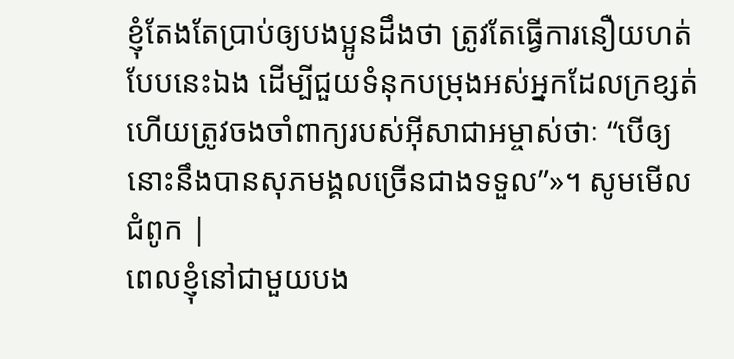ខ្ញុំតែងតែប្រាប់ឲ្យបងប្អូនដឹងថា ត្រូវតែធ្វើការនឿយហត់បែបនេះឯង ដើម្បីជួយទំនុកបម្រុងអស់អ្នកដែលក្រខ្សត់ ហើយត្រូវចងចាំពាក្យរបស់អ៊ីសាជាអម្ចាស់ថាៈ “បើឲ្យ នោះនឹងបានសុភមង្គលច្រើនជាងទទួល”»។ សូមមើលជំពូក |
ពេលខ្ញុំនៅជាមួយបង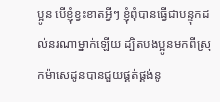ប្អូន បើខ្ញុំខ្វះខាតអ្វីៗ ខ្ញុំពុំបានធ្វើជាបន្ទុកដល់នរណាម្នាក់ឡើយ ដ្បិតបងប្អូនមកពីស្រុកម៉ាសេដូនបានជួយផ្គត់ផ្គង់នូ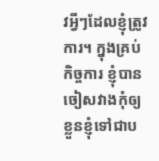វអ្វីៗដែលខ្ញុំត្រូវការ។ ក្នុងគ្រប់កិច្ចការ ខ្ញុំបានចៀសវាងកុំឲ្យខ្លួនខ្ញុំទៅជាប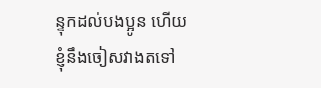ន្ទុកដល់បងប្អូន ហើយខ្ញុំនឹងចៀសវាងតទៅ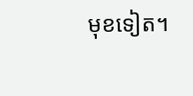មុខទៀត។